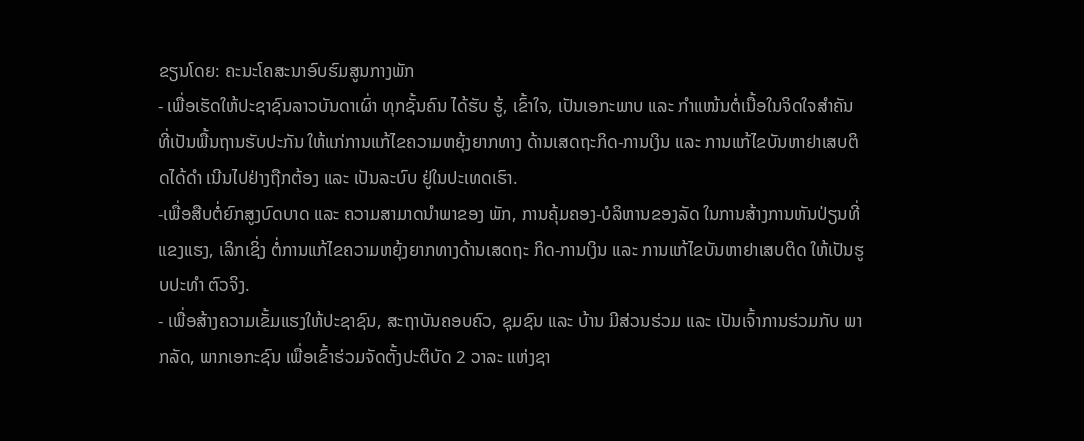ຂຽນໂດຍ: ຄະນະໂຄສະນາອົບຮົມສູນກາງພັກ
- ເພື່ອເຮັດໃຫ້ປະຊາຊົນລາວບັນດາເຜົ່າ ທຸກຊັ້ນຄົນ ໄດ້ຮັບ ຮູ້, ເຂົ້າໃຈ, ເປັນເອກະພາບ ແລະ ກຳແໜ້ນຕໍ່ເນື້ອໃນຈິດໃຈສໍາຄັນ ທີ່ເປັນພື້ນຖານຮັບປະກັນ ໃຫ້ແກ່ການແກ້ໄຂຄວາມຫຍຸ້ງຍາກທາງ ດ້ານເສດຖະກິດ-ການເງິນ ແລະ ການແກ້ໄຂບັນຫາຢາເສບຕິດໄດ້ດໍາ ເນີນໄປຢ່າງຖືກຕ້ອງ ແລະ ເປັນລະບົບ ຢູ່ໃນປະເທດເຮົາ.
-ເພື່ອສືບຕໍ່ຍົກສູງບົດບາດ ແລະ ຄວາມສາມາດນໍາພາຂອງ ພັກ, ການຄຸ້ມຄອງ-ບໍລິຫານຂອງລັດ ໃນການສ້າງການຫັນປ່ຽນທີ່ ແຂງແຮງ, ເລິກເຊິ່ງ ຕໍ່ການແກ້ໄຂຄວາມຫຍຸ້ງຍາກທາງດ້ານເສດຖະ ກິດ-ການເງິນ ແລະ ການແກ້ໄຂບັນຫາຢາເສບຕິດ ໃຫ້ເປັນຮູບປະທຳ ຕົວຈິງ.
- ເພື່ອສ້າງຄວາມເຂັ້ມແຮງໃຫ້ປະຊາຊົນ, ສະຖາບັນຄອບຄົວ, ຊຸມຊົນ ແລະ ບ້ານ ມີສ່ວນຮ່ວມ ແລະ ເປັນເຈົ້າການຮ່ວມກັບ ພາກລັດ, ພາກເອກະຊົນ ເພື່ອເຂົ້າຮ່ວມຈັດຕັ້ງປະຕິບັດ 2 ວາລະ ແຫ່ງຊາ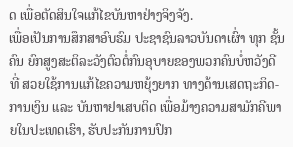ດ ເພື່ອຕັດສິນໃຈແກ້ໄຂບັນຫາຢ່າງຈິງຈັງ.
ເພື່ອເປັນການສຶກສາອົບຮົມ ປະຊາຊົນລາວບັນດາເຜົ່າ ທຸກ ຊັ້ນຄົນ ຍົກສູງສະຕິລະວັງຕົວຕໍ່ກົນອຸບາຍຂອງພວກຄົນບໍ່ຫວັງດີ ທີ່ ສວຍໃຊ້ການແກ້ໄຂຄວາມຫຍຸ້ງຍາກ ທາງດ້ານເສດຖະກິດ-ການເງິນ ແລະ ບັນຫາຢາເສບຕິດ ເພື່ອມ້າງຄວາມສາມັກຄີພາຍໃນປະເທດເຮົາ, ຮັບປະກັນການປົກ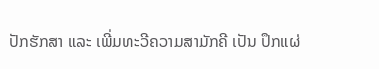ປັກຮັກສາ ແລະ ເພີ່ມທະວີຄວາມສາມັກຄີ ເປັນ ປຶກແຜ່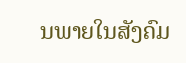ນພາຍໃນສັງຄົມ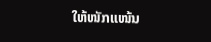ໃຫ້ໜັກແໜ້ນ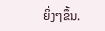ຍິ່ງໆຂຶ້ນ.